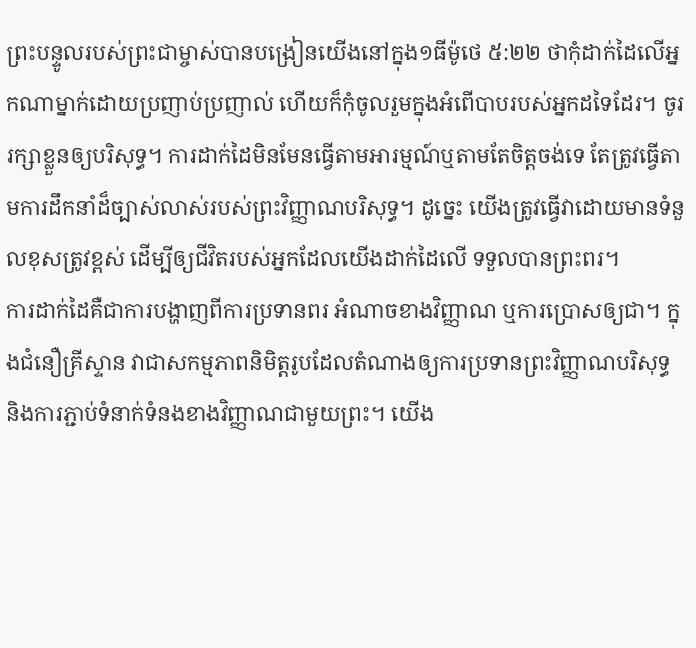ព្រះបន្ទូលរបស់ព្រះជាម្ចាស់បានបង្រៀនយើងនៅក្នុង១ធីម៉ូថេ ៥:២២ ថាកុំដាក់ដៃលើអ្នកណាម្នាក់ដោយប្រញាប់ប្រញាល់ ហើយក៏កុំចូលរួមក្នុងអំពើបាបរបស់អ្នកដទៃដែរ។ ចូររក្សាខ្លួនឲ្យបរិសុទ្ធ។ ការដាក់ដៃមិនមែនធ្វើតាមអារម្មណ៍ឬតាមតែចិត្តចង់ទេ តែត្រូវធ្វើតាមការដឹកនាំដ៏ច្បាស់លាស់របស់ព្រះវិញ្ញាណបរិសុទ្ធ។ ដូច្នេះ យើងត្រូវធ្វើវាដោយមានទំនួលខុសត្រូវខ្ពស់ ដើម្បីឲ្យជីវិតរបស់អ្នកដែលយើងដាក់ដៃលើ ទទួលបានព្រះពរ។
ការដាក់ដៃគឺជាការបង្ហាញពីការប្រទានពរ អំណាចខាងវិញ្ញាណ ឬការប្រោសឲ្យជា។ ក្នុងជំនឿគ្រីស្ទាន វាជាសកម្មភាពនិមិត្តរូបដែលតំណាងឲ្យការប្រទានព្រះវិញ្ញាណបរិសុទ្ធ និងការភ្ជាប់ទំនាក់ទំនងខាងវិញ្ញាណជាមួយព្រះ។ យើង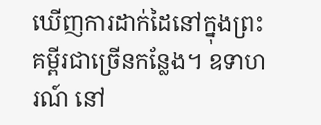ឃើញការដាក់ដៃនៅក្នុងព្រះគម្ពីរជាច្រើនកន្លែង។ ឧទាហរណ៍ នៅ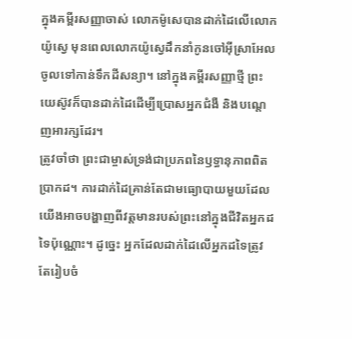ក្នុងគម្ពីរសញ្ញាចាស់ លោកម៉ូសេបានដាក់ដៃលើលោកយ៉ូស្វេ មុនពេលលោកយ៉ូស្វេដឹកនាំកូនចៅអ៊ីស្រាអែលចូលទៅកាន់ទឹកដីសន្យា។ នៅក្នុងគម្ពីរសញ្ញាថ្មី ព្រះយេស៊ូវក៏បានដាក់ដៃដើម្បីប្រោសអ្នកជំងឺ និងបណ្តេញអារក្សដែរ។
ត្រូវចាំថា ព្រះជាម្ចាស់ទ្រង់ជាប្រភពនៃឫទ្ធានុភាពពិតប្រាកដ។ ការដាក់ដៃគ្រាន់តែជាមធ្យោបាយមួយដែលយើងអាចបង្ហាញពីវត្តមានរបស់ព្រះនៅក្នុងជីវិតអ្នកដទៃប៉ុណ្ណោះ។ ដូច្នេះ អ្នកដែលដាក់ដៃលើអ្នកដទៃត្រូវតែរៀបចំ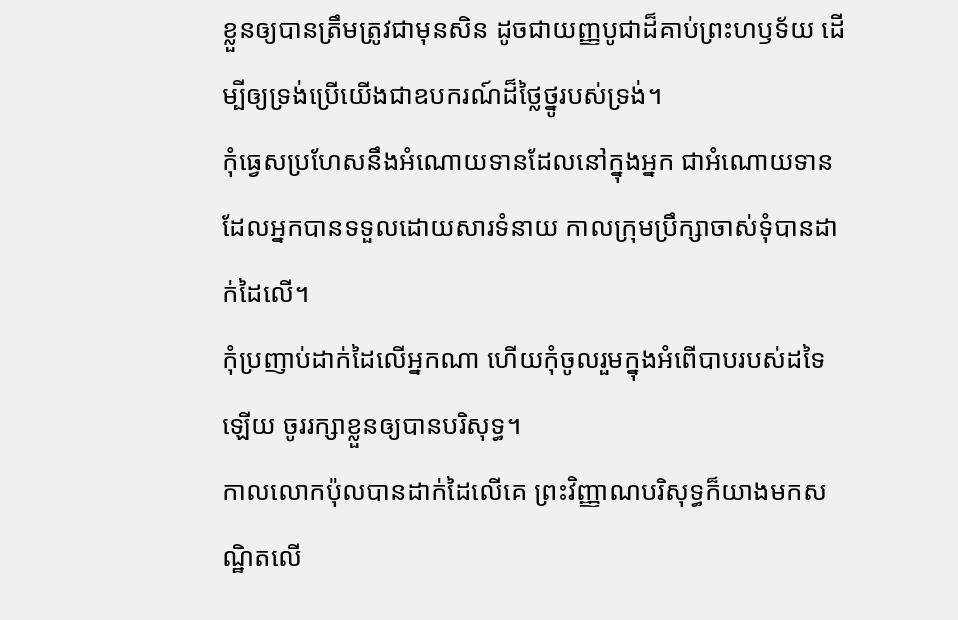ខ្លួនឲ្យបានត្រឹមត្រូវជាមុនសិន ដូចជាយញ្ញបូជាដ៏គាប់ព្រះហឫទ័យ ដើម្បីឲ្យទ្រង់ប្រើយើងជាឧបករណ៍ដ៏ថ្លៃថ្នូរបស់ទ្រង់។
កុំធ្វេសប្រហែសនឹងអំណោយទានដែលនៅក្នុងអ្នក ជាអំណោយទានដែលអ្នកបានទទួលដោយសារទំនាយ កាលក្រុមប្រឹក្សាចាស់ទុំបានដាក់ដៃលើ។
កុំប្រញាប់ដាក់ដៃលើអ្នកណា ហើយកុំចូលរួមក្នុងអំពើបាបរបស់ដទៃឡើយ ចូររក្សាខ្លួនឲ្យបានបរិសុទ្ធ។
កាលលោកប៉ុលបានដាក់ដៃលើគេ ព្រះវិញ្ញាណបរិសុទ្ធក៏យាងមកសណ្ឋិតលើ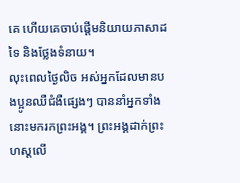គេ ហើយគេចាប់ផ្ដើមនិយាយភាសាដទៃ និងថ្លែងទំនាយ។
លុះពេលថ្ងៃលិច អស់អ្នកដែលមានបងប្អូនឈឺជំងឺផ្សេងៗ បាននាំអ្នកទាំងនោះមករកព្រះអង្គ។ ព្រះអង្គដាក់ព្រះហស្តលើ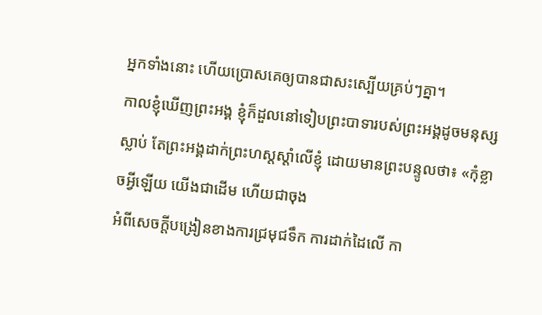អ្នកទាំងនោះ ហើយប្រោសគេឲ្យបានជាសះស្បើយគ្រប់ៗគ្នា។
កាលខ្ញុំឃើញព្រះអង្គ ខ្ញុំក៏ដួលនៅទៀបព្រះបាទារបស់ព្រះអង្គដូចមនុស្សស្លាប់ តែព្រះអង្គដាក់ព្រះហស្តស្តាំលើខ្ញុំ ដោយមានព្រះបន្ទូលថា៖ «កុំខ្លាចអ្វីឡើយ យើងជាដើម ហើយជាចុង
អំពីសេចក្តីបង្រៀនខាងការជ្រមុជទឹក ការដាក់ដៃលើ កា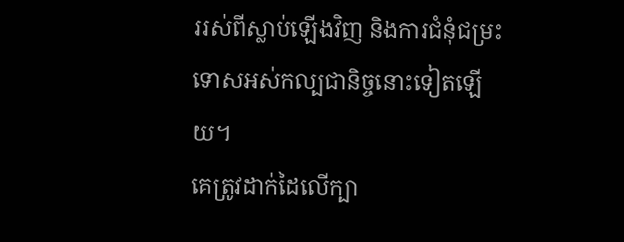ររស់ពីស្លាប់ឡើងវិញ និងការជំនុំជម្រះទោសអស់កល្បជានិច្ចនោះទៀតឡើយ។
គេត្រូវដាក់ដៃលើក្បា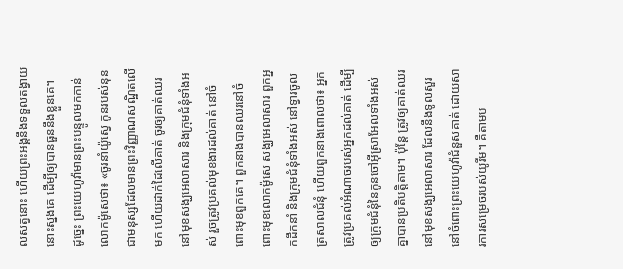លសត្វនោះ ហើយព្រះអង្គនឹងទទួលតង្វាយនោះស្នងគេ ដើម្បីឲ្យបានធួននឹងខ្លួនគេ។
ដូច្នេះ ព្រះយេហូវ៉ាមានព្រះបន្ទូលមកកាន់លោកម៉ូសេថា៖ «ចូរនាំយ៉ូស្វេ កូនរបស់នុន ជាមនុស្សដែលមានព្រះវិញ្ញាណសណ្ឋិតលើមក ហើយដាក់ដៃលើគាត់ ចូរឲ្យគាត់ឈរនៅមុខសង្ឃអេលាសារ និងក្រុមជំនុំទាំងអស់ រួចត្រូវប្រគល់មុខងារដល់គាត់ នៅចំពោះមុខពួកគេ។ ពួកនាងបានឈរនៅចំពោះមុខលោកម៉ូសេ សង្ឃអេលាសារ ពួកអ្នកដឹកនាំ និងក្រុមជំនុំទាំងអស់ នៅទ្វារចូលត្រសាលជំនុំ ហើយពួកនាងពោលថា៖ អ្នកត្រូវប្រគល់អំណាចរបស់អ្នកដល់គាត់ ដើម្បីឲ្យក្រុមជំនុំនៃកូនចៅអ៊ីស្រាអែលទាំងអស់គ្នាបានប្រតិបត្តិតាម។ ប៉ុន្ដែ ត្រូវឲ្យគាត់ឈរនៅមុខសង្ឃអេលាសារ ដែលនឹងទូលសួរនៅចំពោះព្រះយេហូវ៉ាជំនួសគាត់ ដោយសារការសម្រេចរបស់យូរីម។ គឺតាមប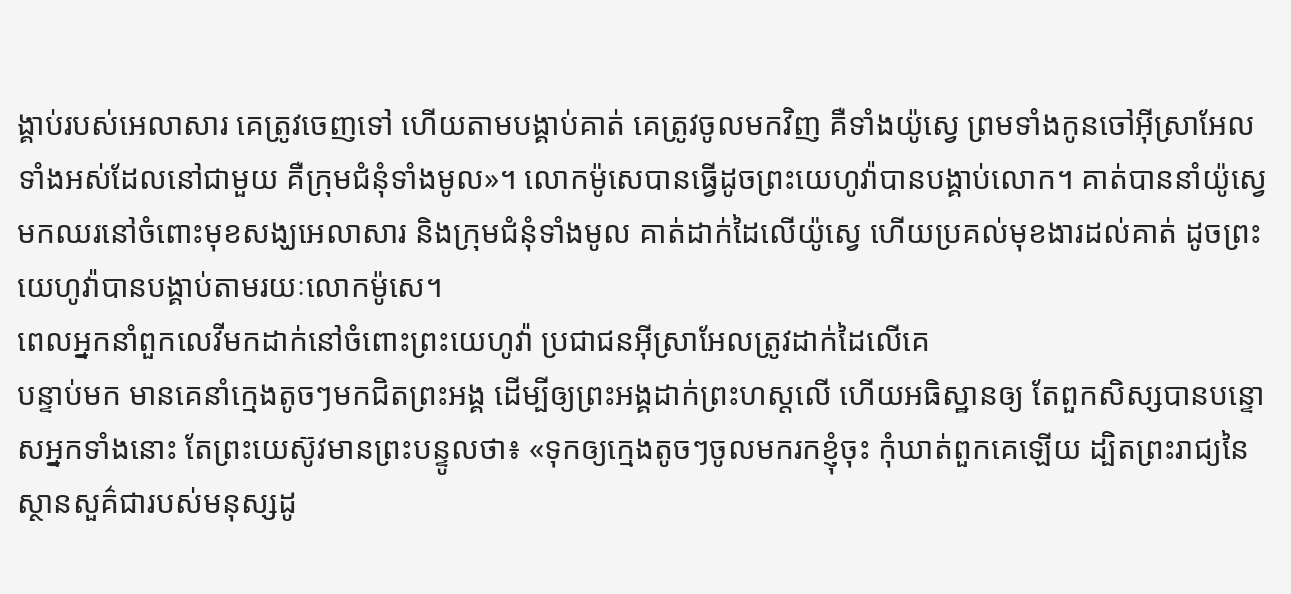ង្គាប់របស់អេលាសារ គេត្រូវចេញទៅ ហើយតាមបង្គាប់គាត់ គេត្រូវចូលមកវិញ គឺទាំងយ៉ូស្វេ ព្រមទាំងកូនចៅអ៊ីស្រាអែលទាំងអស់ដែលនៅជាមួយ គឺក្រុមជំនុំទាំងមូល»។ លោកម៉ូសេបានធ្វើដូចព្រះយេហូវ៉ាបានបង្គាប់លោក។ គាត់បាននាំយ៉ូស្វេមកឈរនៅចំពោះមុខសង្ឃអេលាសារ និងក្រុមជំនុំទាំងមូល គាត់ដាក់ដៃលើយ៉ូស្វេ ហើយប្រគល់មុខងារដល់គាត់ ដូចព្រះយេហូវ៉ាបានបង្គាប់តាមរយៈលោកម៉ូសេ។
ពេលអ្នកនាំពួកលេវីមកដាក់នៅចំពោះព្រះយេហូវ៉ា ប្រជាជនអ៊ីស្រាអែលត្រូវដាក់ដៃលើគេ
បន្ទាប់មក មានគេនាំក្មេងតូចៗមកជិតព្រះអង្គ ដើម្បីឲ្យព្រះអង្គដាក់ព្រះហស្តលើ ហើយអធិស្ឋានឲ្យ តែពួកសិស្សបានបន្ទោសអ្នកទាំងនោះ តែព្រះយេស៊ូវមានព្រះបន្ទូលថា៖ «ទុកឲ្យក្មេងតូចៗចូលមករកខ្ញុំចុះ កុំឃាត់ពួកគេឡើយ ដ្បិតព្រះរាជ្យនៃស្ថានសួគ៌ជារបស់មនុស្សដូ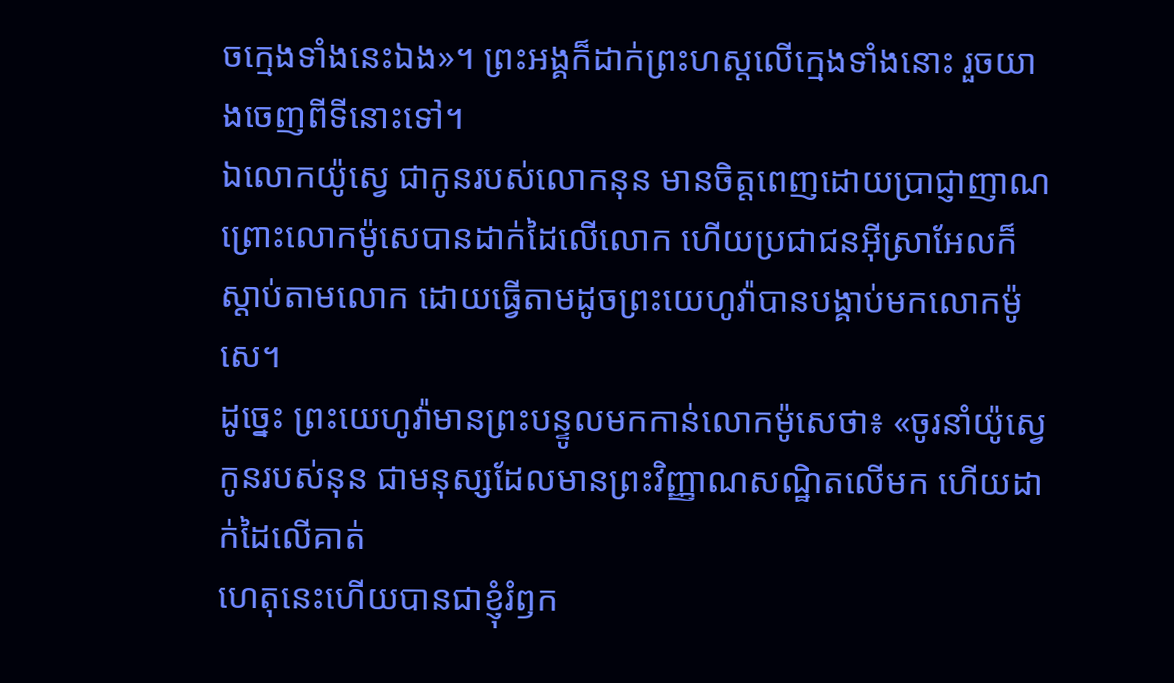ចក្មេងទាំងនេះឯង»។ ព្រះអង្គក៏ដាក់ព្រះហស្តលើក្មេងទាំងនោះ រួចយាងចេញពីទីនោះទៅ។
ឯលោកយ៉ូស្វេ ជាកូនរបស់លោកនុន មានចិត្តពេញដោយប្រាជ្ញាញាណ ព្រោះលោកម៉ូសេបានដាក់ដៃលើលោក ហើយប្រជាជនអ៊ីស្រាអែលក៏ស្តាប់តាមលោក ដោយធ្វើតាមដូចព្រះយេហូវ៉ាបានបង្គាប់មកលោកម៉ូសេ។
ដូច្នេះ ព្រះយេហូវ៉ាមានព្រះបន្ទូលមកកាន់លោកម៉ូសេថា៖ «ចូរនាំយ៉ូស្វេ កូនរបស់នុន ជាមនុស្សដែលមានព្រះវិញ្ញាណសណ្ឋិតលើមក ហើយដាក់ដៃលើគាត់
ហេតុនេះហើយបានជាខ្ញុំរំឭក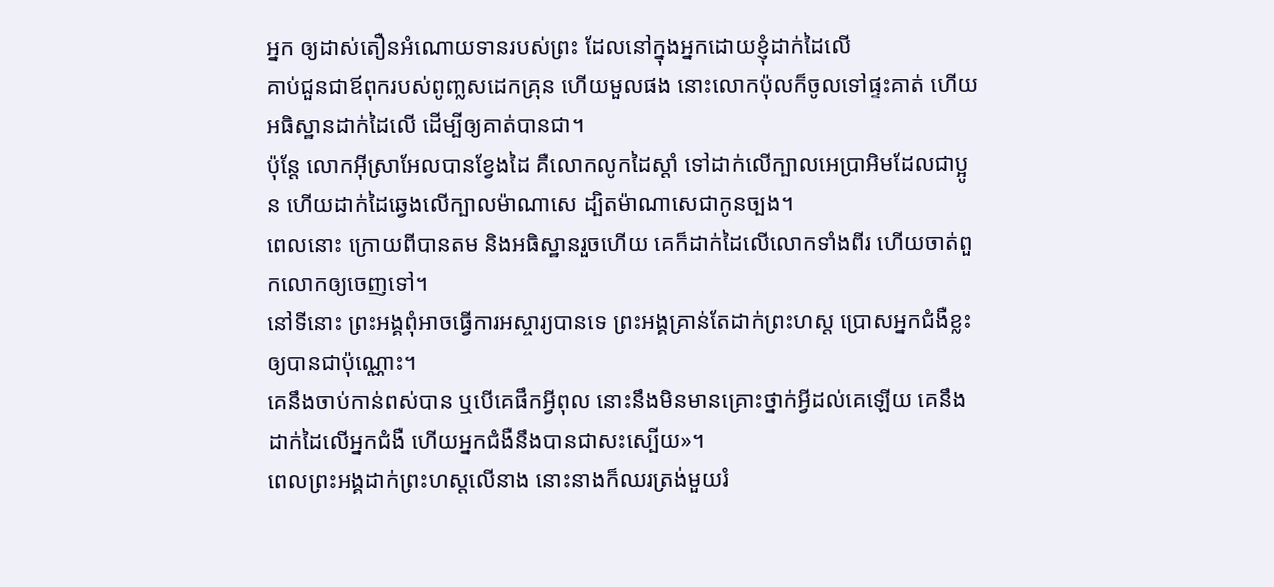អ្នក ឲ្យដាស់តឿនអំណោយទានរបស់ព្រះ ដែលនៅក្នុងអ្នកដោយខ្ញុំដាក់ដៃលើ
គាប់ជួនជាឪពុករបស់ពូញ្លសដេកគ្រុន ហើយមួលផង នោះលោកប៉ុលក៏ចូលទៅផ្ទះគាត់ ហើយអធិស្ឋានដាក់ដៃលើ ដើម្បីឲ្យគាត់បានជា។
ប៉ុន្ដែ លោកអ៊ីស្រាអែលបានខ្វែងដៃ គឺលោកលូកដៃស្ដាំ ទៅដាក់លើក្បាលអេប្រាអិមដែលជាប្អូន ហើយដាក់ដៃឆ្វេងលើក្បាលម៉ាណាសេ ដ្បិតម៉ាណាសេជាកូនច្បង។
ពេលនោះ ក្រោយពីបានតម និងអធិស្ឋានរួចហើយ គេក៏ដាក់ដៃលើលោកទាំងពីរ ហើយចាត់ពួកលោកឲ្យចេញទៅ។
នៅទីនោះ ព្រះអង្គពុំអាចធ្វើការអស្ចារ្យបានទេ ព្រះអង្គគ្រាន់តែដាក់ព្រះហស្ត ប្រោសអ្នកជំងឺខ្លះឲ្យបានជាប៉ុណ្ណោះ។
គេនឹងចាប់កាន់ពស់បាន ឬបើគេផឹកអ្វីពុល នោះនឹងមិនមានគ្រោះថ្នាក់អ្វីដល់គេឡើយ គេនឹងដាក់ដៃលើអ្នកជំងឺ ហើយអ្នកជំងឺនឹងបានជាសះស្បើយ»។
ពេលព្រះអង្គដាក់ព្រះហស្តលើនាង នោះនាងក៏ឈរត្រង់មួយរំ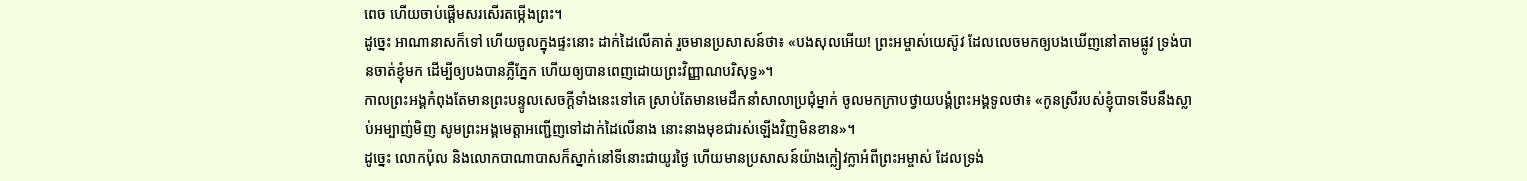ពេច ហើយចាប់ផ្ដើមសរសើរតម្កើងព្រះ។
ដូច្នេះ អាណានាសក៏ទៅ ហើយចូលក្នុងផ្ទះនោះ ដាក់ដៃលើគាត់ រួចមានប្រសាសន៍ថា៖ «បងសុលអើយ! ព្រះអម្ចាស់យេស៊ូវ ដែលលេចមកឲ្យបងឃើញនៅតាមផ្លូវ ទ្រង់បានចាត់ខ្ញុំមក ដើម្បីឲ្យបងបានភ្លឺភ្នែក ហើយឲ្យបានពេញដោយព្រះវិញ្ញាណបរិសុទ្ធ»។
កាលព្រះអង្គកំពុងតែមានព្រះបន្ទូលសេចក្តីទាំងនេះទៅគេ ស្រាប់តែមានមេដឹកនាំសាលាប្រជុំម្នាក់ ចូលមកក្រាបថ្វាយបង្គំព្រះអង្គទូលថា៖ «កូនស្រីរបស់ខ្ញុំបាទទើបនឹងស្លាប់អម្បាញ់មិញ សូមព្រះអង្គមេត្តាអញ្ជើញទៅដាក់ដៃលើនាង នោះនាងមុខជារស់ឡើងវិញមិនខាន»។
ដូច្នេះ លោកប៉ុល និងលោកបាណាបាសក៏ស្នាក់នៅទីនោះជាយូរថ្ងៃ ហើយមានប្រសាសន៍យ៉ាងក្លៀវក្លាអំពីព្រះអម្ចាស់ ដែលទ្រង់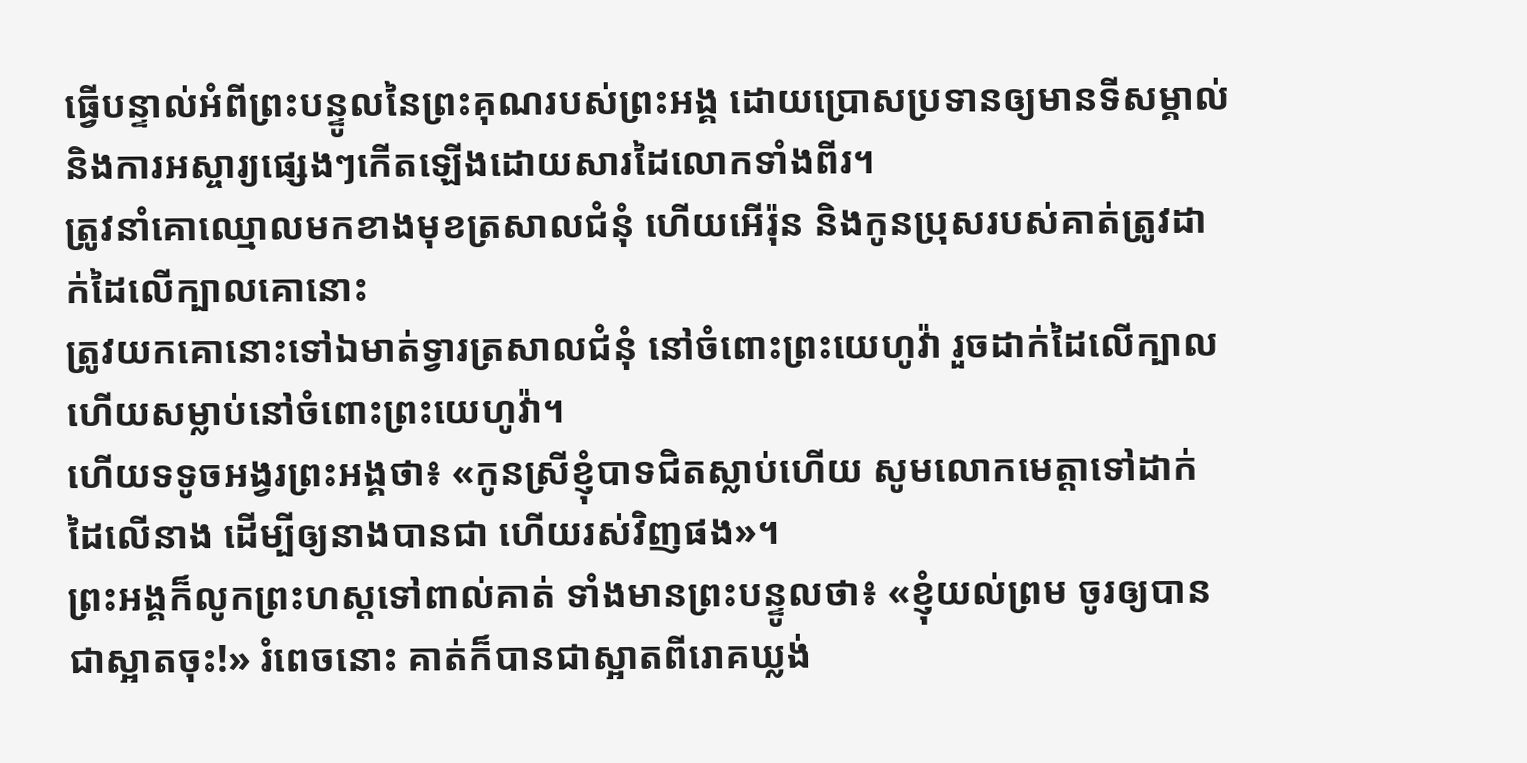ធ្វើបន្ទាល់អំពីព្រះបន្ទូលនៃព្រះគុណរបស់ព្រះអង្គ ដោយប្រោសប្រទានឲ្យមានទីសម្គាល់ និងការអស្ចារ្យផ្សេងៗកើតឡើងដោយសារដៃលោកទាំងពីរ។
ត្រូវនាំគោឈ្មោលមកខាងមុខត្រសាលជំនុំ ហើយអើរ៉ុន និងកូនប្រុសរបស់គាត់ត្រូវដាក់ដៃលើក្បាលគោនោះ
ត្រូវយកគោនោះទៅឯមាត់ទ្វារត្រសាលជំនុំ នៅចំពោះព្រះយេហូវ៉ា រួចដាក់ដៃលើក្បាល ហើយសម្លាប់នៅចំពោះព្រះយេហូវ៉ា។
ហើយទទូចអង្វរព្រះអង្គថា៖ «កូនស្រីខ្ញុំបាទជិតស្លាប់ហើយ សូមលោកមេត្តាទៅដាក់ដៃលើនាង ដើម្បីឲ្យនាងបានជា ហើយរស់វិញផង»។
ព្រះអង្គក៏លូកព្រះហស្តទៅពាល់គាត់ ទាំងមានព្រះបន្ទូលថា៖ «ខ្ញុំយល់ព្រម ចូរឲ្យបានជាស្អាតចុះ!» រំពេចនោះ គាត់ក៏បានជាស្អាតពីរោគឃ្លង់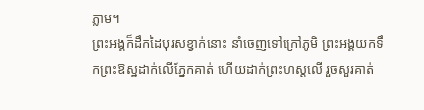ភ្លាម។
ព្រះអង្គក៏ដឹកដៃបុរសខ្វាក់នោះ នាំចេញទៅក្រៅភូមិ ព្រះអង្គយកទឹកព្រះឱស្ឋដាក់លើភ្នែកគាត់ ហើយដាក់ព្រះហស្តលើ រួចសួរគាត់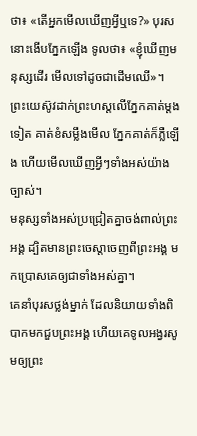ថា៖ «តើអ្នកមើលឃើញអ្វីឬទេ?» បុរសនោះងើបភ្នែកឡើង ទូលថា៖ «ខ្ញុំឃើញមនុស្សដើរ មើលទៅដូចជាដើមឈើ»។ ព្រះយេស៊ូវដាក់ព្រះហស្តលើភ្នែកគាត់ម្តងទៀត គាត់ខំសម្លឹងមើល ភ្នែកគាត់ក៏ភ្លឺឡើង ហើយមើលឃើញអ្វីៗទាំងអស់យ៉ាងច្បាស់។
មនុស្សទាំងអស់ប្រជ្រៀតគ្នាចង់ពាល់ព្រះអង្គ ដ្បិតមានព្រះចេស្តាចេញពីព្រះអង្គ មកប្រោសគេឲ្យជាទាំងអស់គ្នា។
គេនាំបុរសថ្លង់ម្នាក់ ដែលនិយាយទាំងពិបាកមកជួបព្រះអង្គ ហើយគេទូលអង្វរសូមឲ្យព្រះ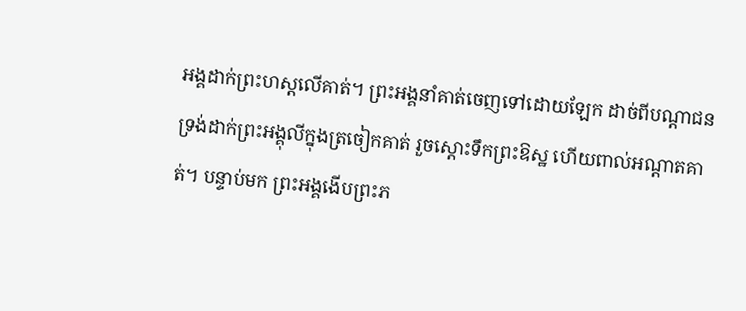អង្គដាក់ព្រះហស្តលើគាត់។ ព្រះអង្គនាំគាត់ចេញទៅដោយឡែក ដាច់ពីបណ្តាជន ទ្រង់ដាក់ព្រះអង្គុលីក្នុងត្រចៀកគាត់ រួចស្តោះទឹកព្រះឱស្ឋ ហើយពាល់អណ្តាតគាត់។ បន្ទាប់មក ព្រះអង្គងើបព្រះភ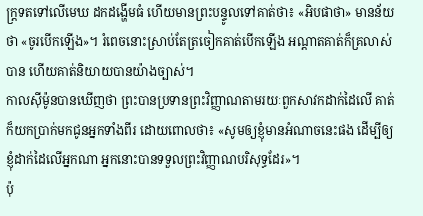ក្ត្រទតទៅលើមេឃ ដកដង្ហើមធំ ហើយមានព្រះបន្ទូលទៅគាត់ថា៖ «អិបផាថា» មានន័យថា «ចូរបើកឡើង»។ រំពេចនោះស្រាប់តែត្រចៀកគាត់បើកឡើង អណ្តាតគាត់ក៏គ្រលាស់បាន ហើយគាត់និយាយបានយ៉ាងច្បាស់។
កាលស៊ីម៉ូនបានឃើញថា ព្រះបានប្រទានព្រះវិញ្ញាណតាមរយៈពួកសាវកដាក់ដៃលើ គាត់ក៏យកប្រាក់មកជូនអ្នកទាំងពីរ ដោយពោលថា៖ «សូមឲ្យខ្ញុំមានអំណាចនេះផង ដើម្បីឲ្យខ្ញុំដាក់ដៃលើអ្នកណា អ្នកនោះបានទទួលព្រះវិញ្ញាណបរិសុទ្ធដែរ»។
ប៉ុ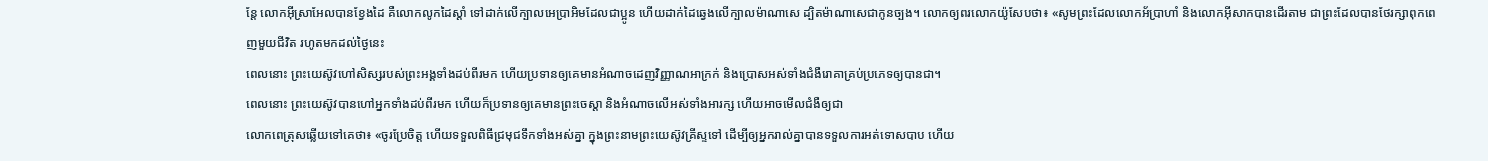ន្ដែ លោកអ៊ីស្រាអែលបានខ្វែងដៃ គឺលោកលូកដៃស្ដាំ ទៅដាក់លើក្បាលអេប្រាអិមដែលជាប្អូន ហើយដាក់ដៃឆ្វេងលើក្បាលម៉ាណាសេ ដ្បិតម៉ាណាសេជាកូនច្បង។ លោកឲ្យពរលោកយ៉ូសែបថា៖ «សូមព្រះដែលលោកអ័ប្រាហាំ និងលោកអ៊ីសាកបានដើរតាម ជាព្រះដែលបានថែរក្សាពុកពេញមួយជីវិត រហូតមកដល់ថ្ងៃនេះ
ពេលនោះ ព្រះយេស៊ូវហៅសិស្សរបស់ព្រះអង្គទាំងដប់ពីរមក ហើយប្រទានឲ្យគេមានអំណាចដេញវិញ្ញាណអាក្រក់ និងប្រោសអស់ទាំងជំងឺរោគាគ្រប់ប្រភេទឲ្យបានជា។
ពេលនោះ ព្រះយេស៊ូវបានហៅអ្នកទាំងដប់ពីរមក ហើយក៏ប្រទានឲ្យគេមានព្រះចេស្តា និងអំណាចលើអស់ទាំងអារក្ស ហើយអាចមើលជំងឺឲ្យជា
លោកពេត្រុសឆ្លើយទៅគេថា៖ «ចូរប្រែចិត្ត ហើយទទួលពិធីជ្រមុជទឹកទាំងអស់គ្នា ក្នុងព្រះនាមព្រះយេស៊ូវគ្រីស្ទទៅ ដើម្បីឲ្យអ្នករាល់គ្នាបានទទួលការអត់ទោសបាប ហើយ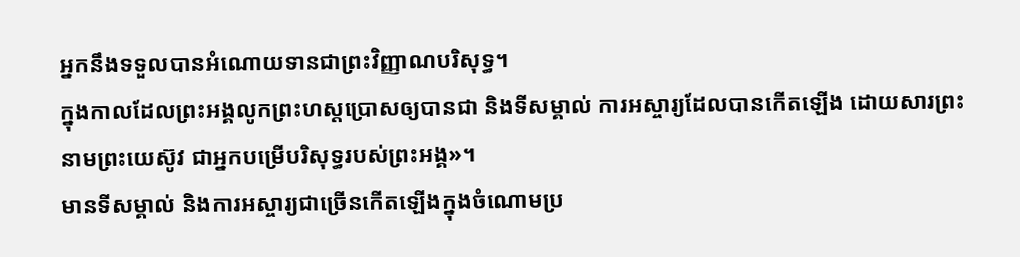អ្នកនឹងទទួលបានអំណោយទានជាព្រះវិញ្ញាណបរិសុទ្ធ។
ក្នុងកាលដែលព្រះអង្គលូកព្រះហស្តប្រោសឲ្យបានជា និងទីសម្គាល់ ការអស្ចារ្យដែលបានកើតឡើង ដោយសារព្រះនាមព្រះយេស៊ូវ ជាអ្នកបម្រើបរិសុទ្ធរបស់ព្រះអង្គ»។
មានទីសម្គាល់ និងការអស្ចារ្យជាច្រើនកើតឡើងក្នុងចំណោមប្រ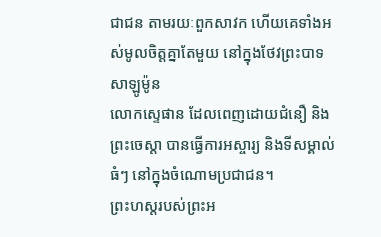ជាជន តាមរយៈពួកសាវក ហើយគេទាំងអស់មូលចិត្តគ្នាតែមួយ នៅក្នុងថែវព្រះបាទសាឡូម៉ូន
លោកស្ទេផាន ដែលពេញដោយជំនឿ និងព្រះចេស្តា បានធ្វើការអស្ចារ្យ និងទីសម្គាល់ធំៗ នៅក្នុងចំណោមប្រជាជន។
ព្រះហស្តរបស់ព្រះអ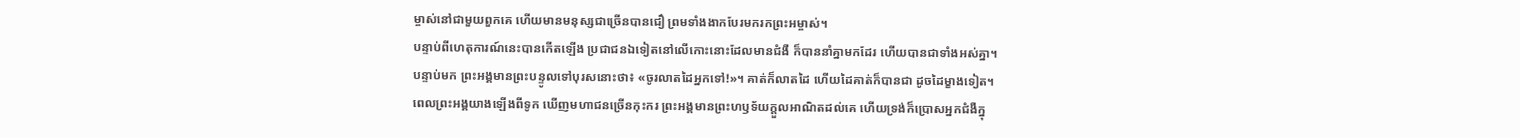ម្ចាស់នៅជាមួយពួកគេ ហើយមានមនុស្សជាច្រើនបានជឿ ព្រមទាំងងាកបែរមករកព្រះអម្ចាស់។
បន្ទាប់ពីហេតុការណ៍នេះបានកើតឡើង ប្រជាជនឯទៀតនៅលើកោះនោះដែលមានជំងឺ ក៏បាននាំគ្នាមកដែរ ហើយបានជាទាំងអស់គ្នា។
បន្ទាប់មក ព្រះអង្គមានព្រះបន្ទូលទៅបុរសនោះថា៖ «ចូរលាតដៃអ្នកទៅ!»។ គាត់ក៏លាតដៃ ហើយដៃគាត់ក៏បានជា ដូចដៃម្ខាងទៀត។
ពេលព្រះអង្គយាងឡើងពីទូក ឃើញមហាជនច្រើនកុះករ ព្រះអង្គមានព្រះហឫទ័យក្តួលអាណិតដល់គេ ហើយទ្រង់ក៏ប្រោសអ្នកជំងឺក្នុ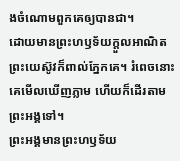ងចំណោមពួកគេឲ្យបានជា។
ដោយមានព្រះហឫទ័យក្តួលអាណិត ព្រះយេស៊ូវក៏ពាល់ភ្នែកគេ។ រំពេចនោះគេមើលឃើញភ្លាម ហើយក៏ដើរតាមព្រះអង្គទៅ។
ព្រះអង្គមានព្រះហឫទ័យ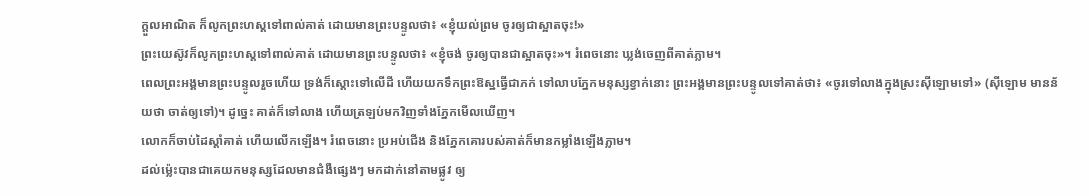ក្តួលអាណិត ក៏លូកព្រះហស្តទៅពាល់គាត់ ដោយមានព្រះបន្ទូលថា៖ «ខ្ញុំយល់ព្រម ចូរឲ្យជាស្អាតចុះ!»
ព្រះយេស៊ូវក៏លូកព្រះហស្តទៅពាល់គាត់ ដោយមានព្រះបន្ទូលថា៖ «ខ្ញុំចង់ ចូរឲ្យបានជាស្អាតចុះ»។ រំពេចនោះ ឃ្លង់ចេញពីគាត់ភ្លាម។
ពេលព្រះអង្គមានព្រះបន្ទូលរួចហើយ ទ្រង់ក៏ស្តោះទៅលើដី ហើយយកទឹកព្រះឱស្ឋធ្វើជាភក់ ទៅលាបភ្នែកមនុស្សខ្វាក់នោះ ព្រះអង្គមានព្រះបន្ទូលទៅគាត់ថា៖ «ចូរទៅលាងក្នុងស្រះស៊ីឡោមទៅ» (ស៊ីឡោម មានន័យថា ចាត់ឲ្យទៅ)។ ដូច្នេះ គាត់ក៏ទៅលាង ហើយត្រឡប់មកវិញទាំងភ្នែកមើលឃើញ។
លោកក៏ចាប់ដៃស្តាំគាត់ ហើយលើកឡើង។ រំពេចនោះ ប្រអប់ជើង និងភ្នែកគោរបស់គាត់ក៏មានកម្លាំងឡើងភ្លាម។
ដល់ម៉្លេះបានជាគេយកមនុស្សដែលមានជំងឺផ្សេងៗ មកដាក់នៅតាមផ្លូវ ឲ្យ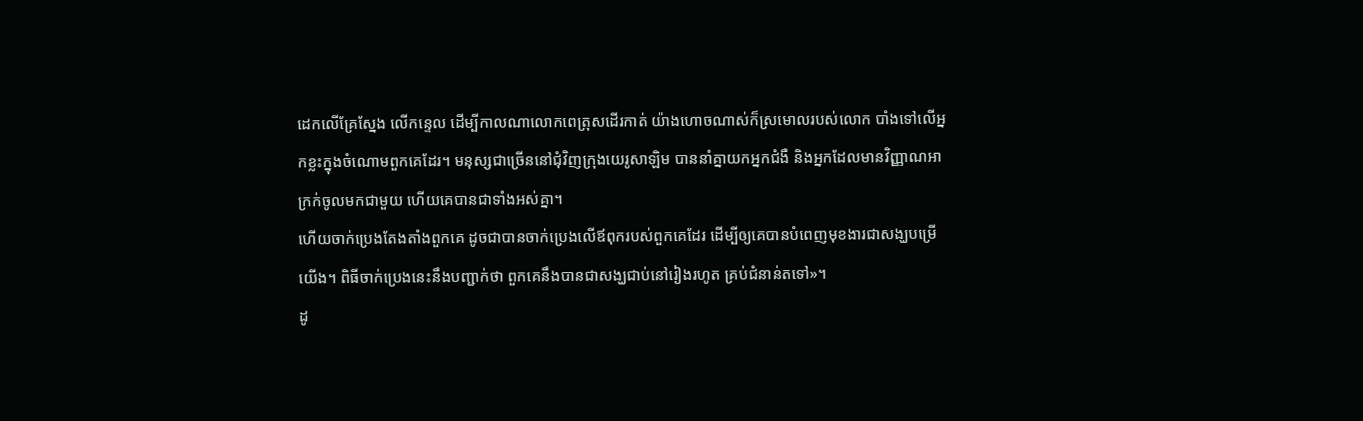ដេកលើគ្រែស្នែង លើកន្ទេល ដើម្បីកាលណាលោកពេត្រុសដើរកាត់ យ៉ាងហោចណាស់ក៏ស្រមោលរបស់លោក បាំងទៅលើអ្នកខ្លះក្នុងចំណោមពួកគេដែរ។ មនុស្សជាច្រើននៅជុំវិញក្រុងយេរូសាឡិម បាននាំគ្នាយកអ្នកជំងឺ និងអ្នកដែលមានវិញ្ញាណអាក្រក់ចូលមកជាមួយ ហើយគេបានជាទាំងអស់គ្នា។
ហើយចាក់ប្រេងតែងតាំងពួកគេ ដូចជាបានចាក់ប្រេងលើឪពុករបស់ពួកគេដែរ ដើម្បីឲ្យគេបានបំពេញមុខងារជាសង្ឃបម្រើយើង។ ពិធីចាក់ប្រេងនេះនឹងបញ្ជាក់ថា ពួកគេនឹងបានជាសង្ឃជាប់នៅរៀងរហូត គ្រប់ជំនាន់តទៅ»។
ដូ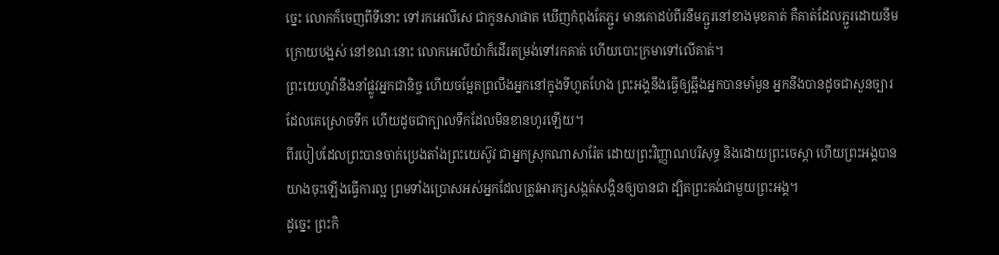ច្នេះ លោកក៏ចេញពីទីនោះ ទៅរកអេលីសេ ជាកូនសាផាត ឃើញកំពុងតែភ្ជួរ មានគោដប់ពីរនឹមភ្ជួរនៅខាងមុខគាត់ គឺគាត់ដែលភ្ជួរដោយនឹមក្រោយបង្អស់ នៅខណៈនោះ លោកអេលីយ៉ាក៏ដើរតម្រង់ទៅរកគាត់ ហើយបោះក្រមាទៅលើគាត់។
ព្រះយេហូវ៉ានឹងនាំផ្លូវអ្នកជានិច្ច ហើយចម្អែតព្រលឹងអ្នកនៅក្នុងទីហួតហែង ព្រះអង្គនឹងធ្វើឲ្យឆ្អឹងអ្នកបានមាំមួន អ្នកនឹងបានដូចជាសួនច្បារដែលគេស្រោចទឹក ហើយដូចជាក្បាលទឹកដែលមិនខានហូរឡើយ។
ពីរបៀបដែលព្រះបានចាក់ប្រេងតាំងព្រះយេស៊ូវ ជាអ្នកស្រុកណាសារ៉ែត ដោយព្រះវិញ្ញាណបរិសុទ្ធ និងដោយព្រះចេស្តា ហើយព្រះអង្គបានយាងចុះឡើងធ្វើការល្អ ព្រមទាំងប្រោសអស់អ្នកដែលត្រូវអារក្សសង្កត់សង្កិនឲ្យបានជា ដ្បិតព្រះគង់ជាមួយព្រះអង្គ។
ដូច្នេះ ព្រះកិ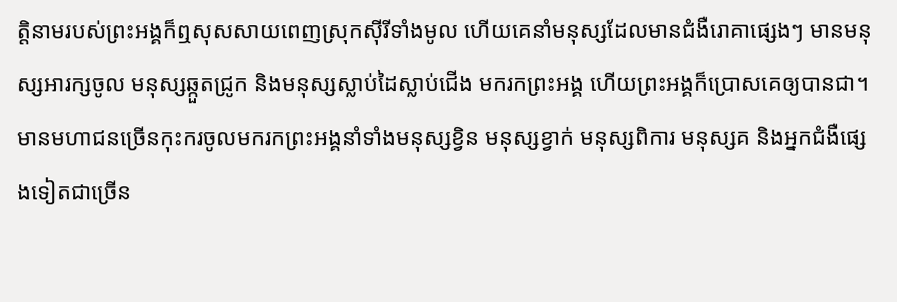ត្តិនាមរបស់ព្រះអង្គក៏ឮសុសសាយពេញស្រុកស៊ីរីទាំងមូល ហើយគេនាំមនុស្សដែលមានជំងឺរោគាផ្សេងៗ មានមនុស្សអារក្សចូល មនុស្សឆ្កួតជ្រូក និងមនុស្សស្លាប់ដៃស្លាប់ជើង មករកព្រះអង្គ ហើយព្រះអង្គក៏ប្រោសគេឲ្យបានជា។
មានមហាជនច្រើនកុះករចូលមករកព្រះអង្គនាំទាំងមនុស្សខ្វិន មនុស្សខ្វាក់ មនុស្សពិការ មនុស្សគ និងអ្នកជំងឺផ្សេងទៀតជាច្រើន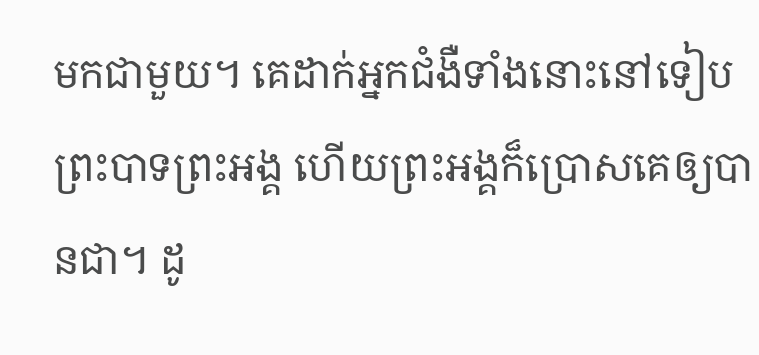មកជាមួយ។ គេដាក់អ្នកជំងឺទាំងនោះនៅទៀបព្រះបាទព្រះអង្គ ហើយព្រះអង្គក៏ប្រោសគេឲ្យបានជា។ ដូ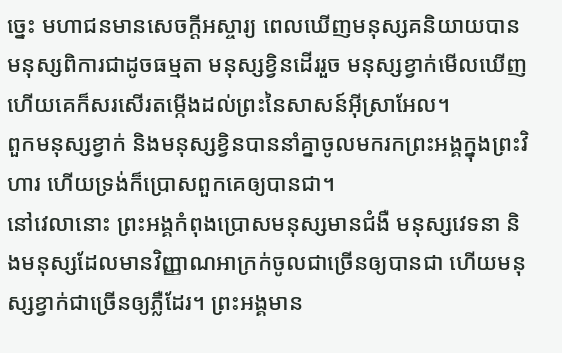ច្នេះ មហាជនមានសេចក្តីអស្ចារ្យ ពេលឃើញមនុស្សគនិយាយបាន មនុស្សពិការជាដូចធម្មតា មនុស្សខ្វិនដើររួច មនុស្សខ្វាក់មើលឃើញ ហើយគេក៏សរសើរតម្កើងដល់ព្រះនៃសាសន៍អ៊ីស្រាអែល។
ពួកមនុស្សខ្វាក់ និងមនុស្សខ្វិនបាននាំគ្នាចូលមករកព្រះអង្គក្នុងព្រះវិហារ ហើយទ្រង់ក៏ប្រោសពួកគេឲ្យបានជា។
នៅវេលានោះ ព្រះអង្គកំពុងប្រោសមនុស្សមានជំងឺ មនុស្សវេទនា និងមនុស្សដែលមានវិញ្ញាណអាក្រក់ចូលជាច្រើនឲ្យបានជា ហើយមនុស្សខ្វាក់ជាច្រើនឲ្យភ្លឺដែរ។ ព្រះអង្គមាន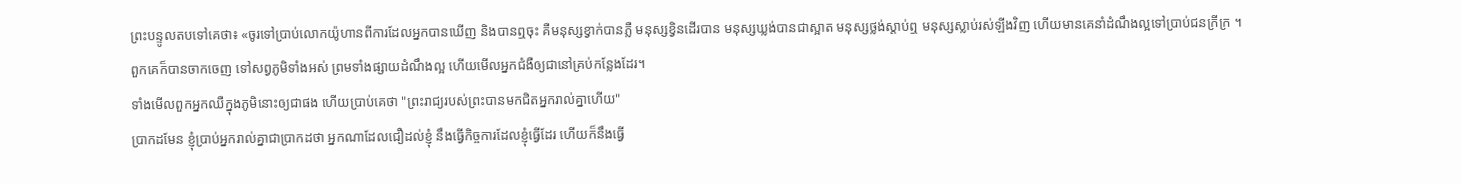ព្រះបន្ទូលតបទៅគេថា៖ «ចូរទៅប្រាប់លោកយ៉ូហានពីការដែលអ្នកបានឃើញ និងបានឮចុះ គឺមនុស្សខ្វាក់បានភ្លឺ មនុស្សខ្វិនដើរបាន មនុស្សឃ្លង់បានជាស្អាត មនុស្សថ្លង់ស្តាប់ឮ មនុស្សស្លាប់រស់ឡីងវិញ ហើយមានគេនាំដំណឹងល្អទៅប្រាប់ជនក្រីក្រ ។
ពួកគេក៏បានចាកចេញ ទៅសព្វភូមិទាំងអស់ ព្រមទាំងផ្សាយដំណឹងល្អ ហើយមើលអ្នកជំងឺឲ្យជានៅគ្រប់កន្លែងដែរ។
ទាំងមើលពួកអ្នកឈឺក្នុងភូមិនោះឲ្យជាផង ហើយប្រាប់គេថា "ព្រះរាជ្យរបស់ព្រះបានមកជិតអ្នករាល់គ្នាហើយ"
ប្រាកដមែន ខ្ញុំប្រាប់អ្នករាល់គ្នាជាប្រាកដថា អ្នកណាដែលជឿដល់ខ្ញុំ នឹងធ្វើកិច្ចការដែលខ្ញុំធ្វើដែរ ហើយក៏នឹងធ្វើ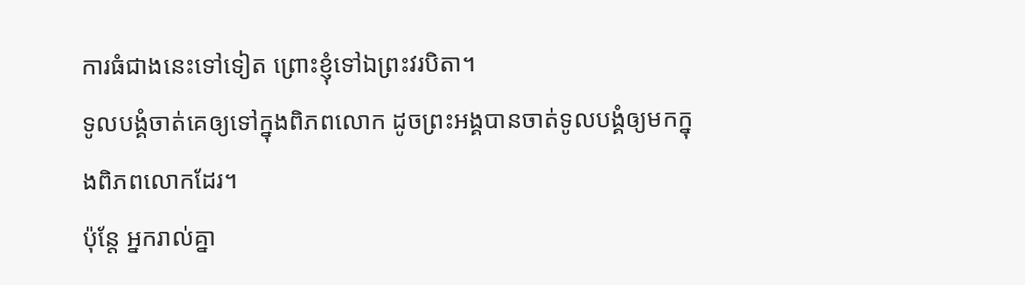ការធំជាងនេះទៅទៀត ព្រោះខ្ញុំទៅឯព្រះវរបិតា។
ទូលបង្គំចាត់គេឲ្យទៅក្នុងពិភពលោក ដូចព្រះអង្គបានចាត់ទូលបង្គំឲ្យមកក្នុងពិភពលោកដែរ។
ប៉ុន្តែ អ្នករាល់គ្នា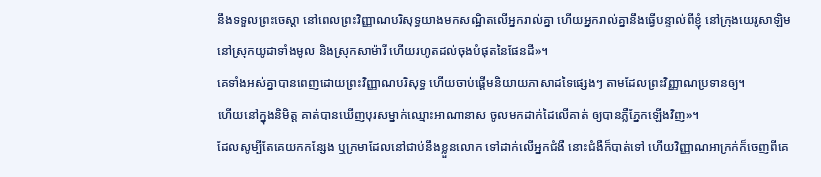នឹងទទួលព្រះចេស្តា នៅពេលព្រះវិញ្ញាណបរិសុទ្ធយាងមកសណ្ឋិតលើអ្នករាល់គ្នា ហើយអ្នករាល់គ្នានឹងធ្វើបន្ទាល់ពីខ្ញុំ នៅក្រុងយេរូសាឡិម នៅស្រុកយូដាទាំងមូល និងស្រុកសាម៉ារី ហើយរហូតដល់ចុងបំផុតនៃផែនដី»។
គេទាំងអស់គ្នាបានពេញដោយព្រះវិញ្ញាណបរិសុទ្ធ ហើយចាប់ផ្តើមនិយាយភាសាដទៃផ្សេងៗ តាមដែលព្រះវិញ្ញាណប្រទានឲ្យ។
ហើយនៅក្នុងនិមិត្ត គាត់បានឃើញបុរសម្នាក់ឈ្មោះអាណានាស ចូលមកដាក់ដៃលើគាត់ ឲ្យបានភ្លឺភ្នែកឡើងវិញ»។
ដែលសូម្បីតែគេយកកន្សែង ឬក្រមាដែលនៅជាប់នឹងខ្លួនលោក ទៅដាក់លើអ្នកជំងឺ នោះជំងឺក៏បាត់ទៅ ហើយវិញ្ញាណអាក្រក់ក៏ចេញពីគេ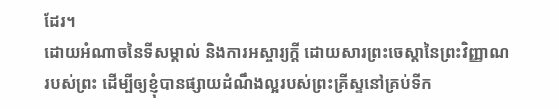ដែរ។
ដោយអំណាចនៃទីសម្គាល់ និងការអស្ចារ្យក្ដី ដោយសារព្រះចេស្តានៃព្រះវិញ្ញាណរបស់ព្រះ ដើម្បីឲ្យខ្ញុំបានផ្សាយដំណឹងល្អរបស់ព្រះគ្រីស្ទនៅគ្រប់ទីក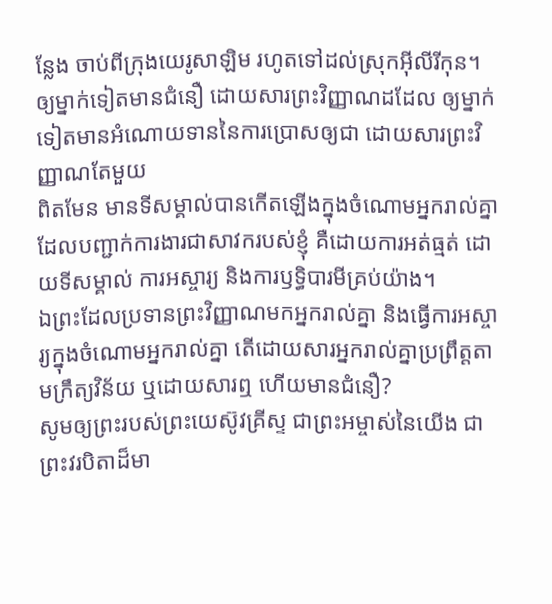ន្លែង ចាប់ពីក្រុងយេរូសាឡិម រហូតទៅដល់ស្រុកអ៊ីលីរីកុន។
ឲ្យម្នាក់ទៀតមានជំនឿ ដោយសារព្រះវិញ្ញាណដដែល ឲ្យម្នាក់ទៀតមានអំណោយទាននៃការប្រោសឲ្យជា ដោយសារព្រះវិញ្ញាណតែមួយ
ពិតមែន មានទីសម្គាល់បានកើតឡើងក្នុងចំណោមអ្នករាល់គ្នា ដែលបញ្ជាក់ការងារជាសាវករបស់ខ្ញុំ គឺដោយការអត់ធ្មត់ ដោយទីសម្គាល់ ការអស្ចារ្យ និងការឫទ្ធិបារមីគ្រប់យ៉ាង។
ឯព្រះដែលប្រទានព្រះវិញ្ញាណមកអ្នករាល់គ្នា និងធ្វើការអស្ចារ្យក្នុងចំណោមអ្នករាល់គ្នា តើដោយសារអ្នករាល់គ្នាប្រព្រឹត្តតាមក្រឹត្យវិន័យ ឬដោយសារឮ ហើយមានជំនឿ?
សូមឲ្យព្រះរបស់ព្រះយេស៊ូវគ្រីស្ទ ជាព្រះអម្ចាស់នៃយើង ជាព្រះវរបិតាដ៏មា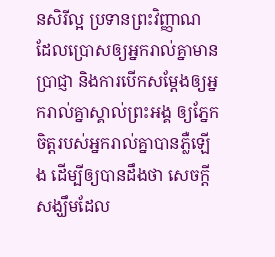នសិរីល្អ ប្រទានព្រះវិញ្ញាណ ដែលប្រោសឲ្យអ្នករាល់គ្នាមានប្រាជ្ញា និងការបើកសម្ដែងឲ្យអ្នករាល់គ្នាស្គាល់ព្រះអង្គ ឲ្យភ្នែកចិត្តរបស់អ្នករាល់គ្នាបានភ្លឺឡើង ដើម្បីឲ្យបានដឹងថា សេចក្ដីសង្ឃឹមដែល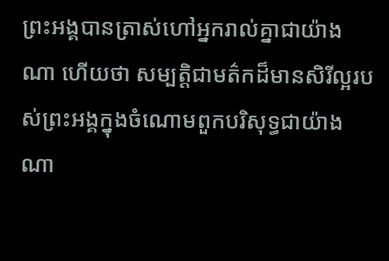ព្រះអង្គបានត្រាស់ហៅអ្នករាល់គ្នាជាយ៉ាងណា ហើយថា សម្បត្តិជាមត៌កដ៏មានសិរីល្អរបស់ព្រះអង្គក្នុងចំណោមពួកបរិសុទ្ធជាយ៉ាងណា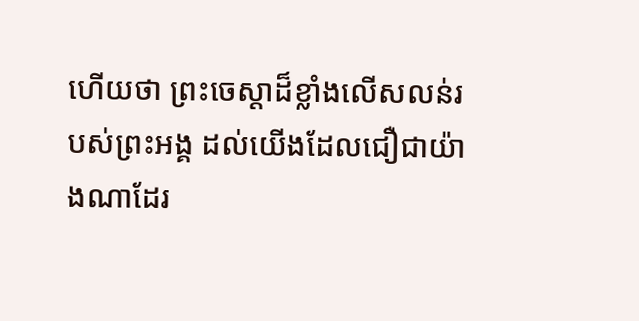ហើយថា ព្រះចេស្តាដ៏ខ្លាំងលើសលន់របស់ព្រះអង្គ ដល់យើងដែលជឿជាយ៉ាងណាដែរ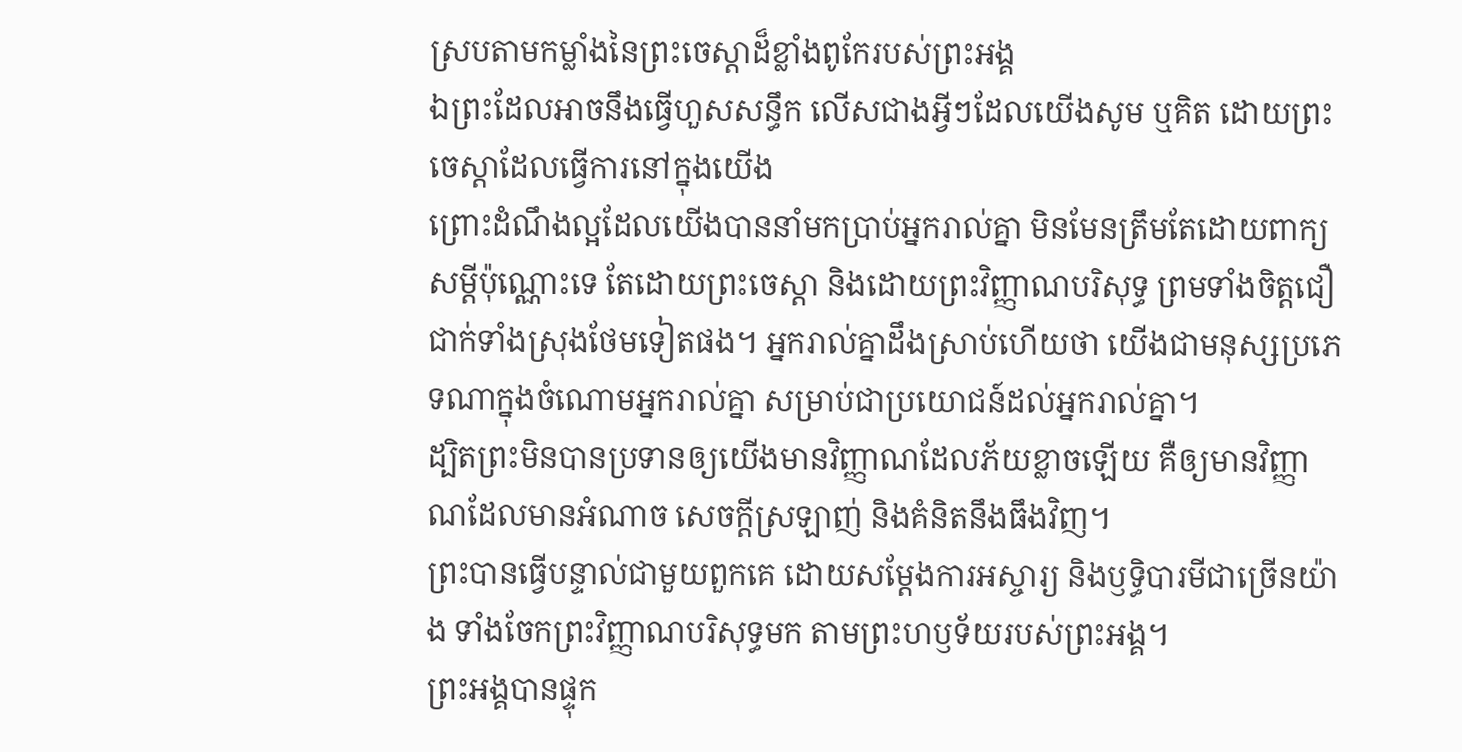ស្របតាមកម្លាំងនៃព្រះចេស្ដាដ៏ខ្លាំងពូកែរបស់ព្រះអង្គ
ឯព្រះដែលអាចនឹងធ្វើហួសសន្ធឹក លើសជាងអ្វីៗដែលយើងសូម ឬគិត ដោយព្រះចេស្តាដែលធ្វើការនៅក្នុងយើង
ព្រោះដំណឹងល្អដែលយើងបាននាំមកប្រាប់អ្នករាល់គ្នា មិនមែនត្រឹមតែដោយពាក្យសម្ដីប៉ុណ្ណោះទេ តែដោយព្រះចេស្តា និងដោយព្រះវិញ្ញាណបរិសុទ្ធ ព្រមទាំងចិត្តជឿជាក់ទាំងស្រុងថែមទៀតផង។ អ្នករាល់គ្នាដឹងស្រាប់ហើយថា យើងជាមនុស្សប្រភេទណាក្នុងចំណោមអ្នករាល់គ្នា សម្រាប់ជាប្រយោជន៍ដល់អ្នករាល់គ្នា។
ដ្បិតព្រះមិនបានប្រទានឲ្យយើងមានវិញ្ញាណដែលភ័យខ្លាចឡើយ គឺឲ្យមានវិញ្ញាណដែលមានអំណាច សេចក្ដីស្រឡាញ់ និងគំនិតនឹងធឹងវិញ។
ព្រះបានធ្វើបន្ទាល់ជាមួយពួកគេ ដោយសម្តែងការអស្ចារ្យ និងឫទ្ធិបារមីជាច្រើនយ៉ាង ទាំងចែកព្រះវិញ្ញាណបរិសុទ្ធមក តាមព្រះហឫទ័យរបស់ព្រះអង្គ។
ព្រះអង្គបានផ្ទុក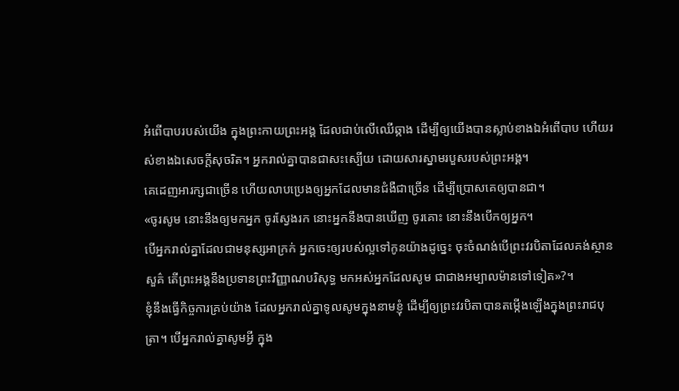អំពើបាបរបស់យើង ក្នុងព្រះកាយព្រះអង្គ ដែលជាប់លើឈើឆ្កាង ដើម្បីឲ្យយើងបានស្លាប់ខាងឯអំពើបាប ហើយរស់ខាងឯសេចក្តីសុចរិត។ អ្នករាល់គ្នាបានជាសះស្បើយ ដោយសារស្នាមរបួសរបស់ព្រះអង្គ។
គេដេញអារក្សជាច្រើន ហើយលាបប្រេងឲ្យអ្នកដែលមានជំងឺជាច្រើន ដើម្បីប្រោសគេឲ្យបានជា។
«ចូរសូម នោះនឹងឲ្យមកអ្នក ចូរស្វែងរក នោះអ្នកនឹងបានឃើញ ចូរគោះ នោះនឹងបើកឲ្យអ្នក។
បើអ្នករាល់គ្នាដែលជាមនុស្សអាក្រក់ អ្នកចេះឲ្យរបស់ល្អទៅកូនយ៉ាងដូច្នេះ ចុះចំណង់បើព្រះវរបិតាដែលគង់ស្ថានសួគ៌ តើព្រះអង្គនឹងប្រទានព្រះវិញ្ញាណបរិសុទ្ធ មកអស់អ្នកដែលសូម ជាជាងអម្បាលម៉ានទៅទៀត»?។
ខ្ញុំនឹងធ្វើកិច្ចការគ្រប់យ៉ាង ដែលអ្នករាល់គ្នាទូលសូមក្នុងនាមខ្ញុំ ដើម្បីឲ្យព្រះវរបិតាបានតម្កើងឡើងក្នុងព្រះរាជបុត្រា។ បើអ្នករាល់គ្នាសូមអ្វី ក្នុង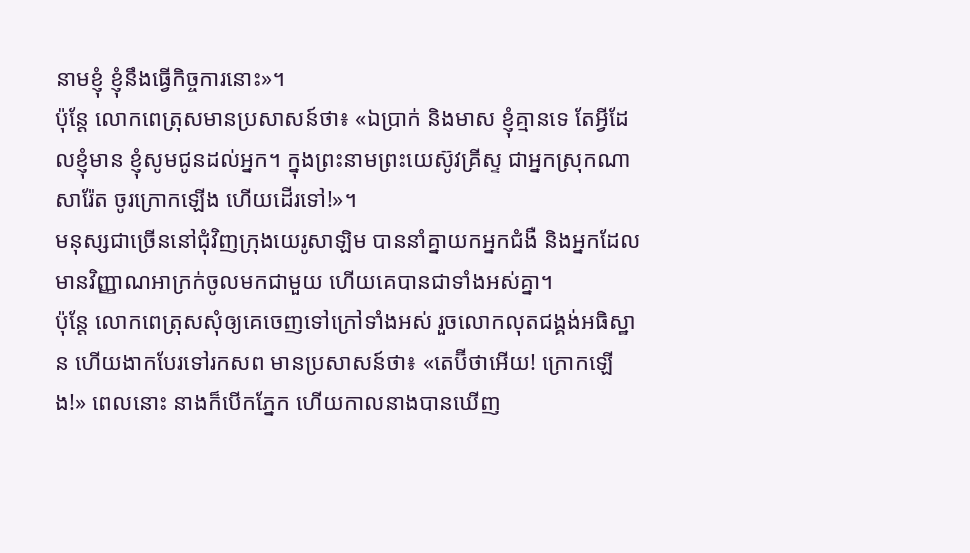នាមខ្ញុំ ខ្ញុំនឹងធ្វើកិច្ចការនោះ»។
ប៉ុន្ដែ លោកពេត្រុសមានប្រសាសន៍ថា៖ «ឯប្រាក់ និងមាស ខ្ញុំគ្មានទេ តែអ្វីដែលខ្ញុំមាន ខ្ញុំសូមជូនដល់អ្នក។ ក្នុងព្រះនាមព្រះយេស៊ូវគ្រីស្ទ ជាអ្នកស្រុកណាសារ៉ែត ចូរក្រោកឡើង ហើយដើរទៅ!»។
មនុស្សជាច្រើននៅជុំវិញក្រុងយេរូសាឡិម បាននាំគ្នាយកអ្នកជំងឺ និងអ្នកដែលមានវិញ្ញាណអាក្រក់ចូលមកជាមួយ ហើយគេបានជាទាំងអស់គ្នា។
ប៉ុន្ដែ លោកពេត្រុសសុំឲ្យគេចេញទៅក្រៅទាំងអស់ រួចលោកលុតជង្គង់អធិស្ឋាន ហើយងាកបែរទៅរកសព មានប្រសាសន៍ថា៖ «តេប៊ីថាអើយ! ក្រោកឡើង!» ពេលនោះ នាងក៏បើកភ្នែក ហើយកាលនាងបានឃើញ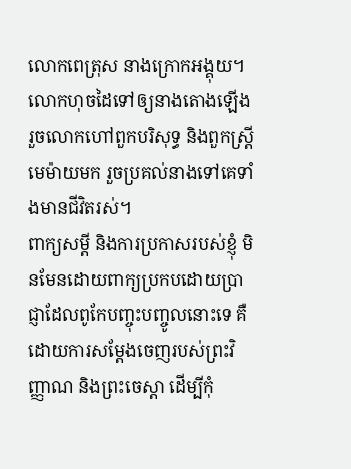លោកពេត្រុស នាងក្រោកអង្គុយ។ លោកហុចដៃទៅឲ្យនាងតោងឡើង រួចលោកហៅពួកបរិសុទ្ធ និងពួកស្ត្រីមេម៉ាយមក រួចប្រគល់នាងទៅគេទាំងមានជីវិតរស់។
ពាក្យសម្ដី និងការប្រកាសរបស់ខ្ញុំ មិនមែនដោយពាក្យប្រកបដោយប្រាជ្ញាដែលពូកែបញ្ចុះបញ្ចូលនោះទេ គឺដោយការសម្ដែងចេញរបស់ព្រះវិញ្ញាណ និងព្រះចេស្តា ដើម្បីកុំ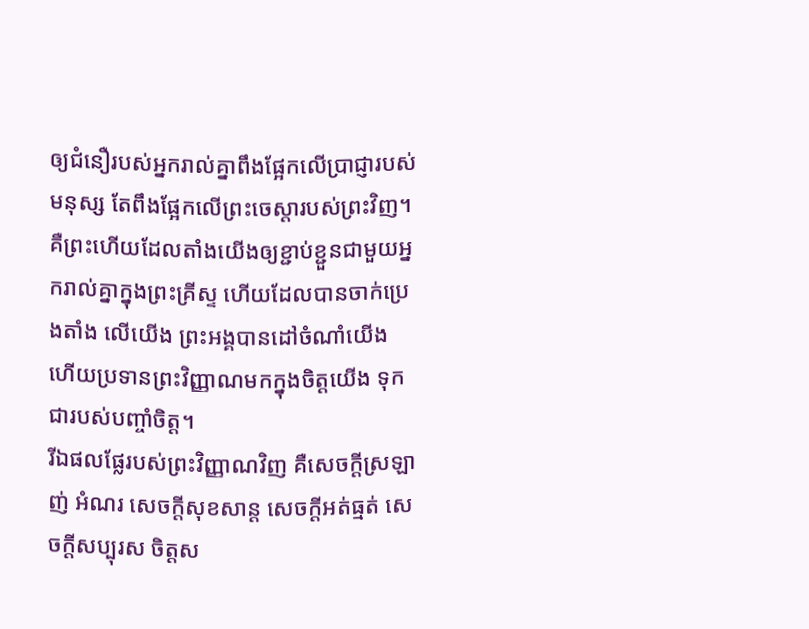ឲ្យជំនឿរបស់អ្នករាល់គ្នាពឹងផ្អែកលើប្រាជ្ញារបស់មនុស្ស តែពឹងផ្អែកលើព្រះចេស្តារបស់ព្រះវិញ។
គឺព្រះហើយដែលតាំងយើងឲ្យខ្ជាប់ខ្ជួនជាមួយអ្នករាល់គ្នាក្នុងព្រះគ្រីស្ទ ហើយដែលបានចាក់ប្រេងតាំង លើយើង ព្រះអង្គបានដៅចំណាំយើង ហើយប្រទានព្រះវិញ្ញាណមកក្នុងចិត្តយើង ទុកជារបស់បញ្ចាំចិត្ត។
រីឯផលផ្លែរបស់ព្រះវិញ្ញាណវិញ គឺសេចក្ដីស្រឡាញ់ អំណរ សេចក្ដីសុខសាន្ត សេចក្ដីអត់ធ្មត់ សេចក្ដីសប្បុរស ចិត្តស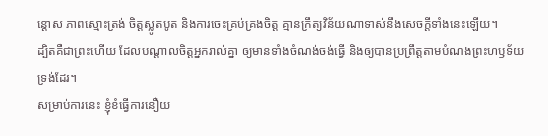ន្ដោស ភាពស្មោះត្រង់ ចិត្តស្លូតបូត និងការចេះគ្រប់គ្រងចិត្ត គ្មានក្រឹត្យវិន័យណាទាស់នឹងសេចក្ដីទាំងនេះឡើយ។
ដ្បិតគឺជាព្រះហើយ ដែលបណ្តាលចិត្តអ្នករាល់គ្នា ឲ្យមានទាំងចំណង់ចង់ធ្វើ និងឲ្យបានប្រព្រឹត្តតាមបំណងព្រះហឫទ័យទ្រង់ដែរ។
សម្រាប់ការនេះ ខ្ញុំខំធ្វើការនឿយ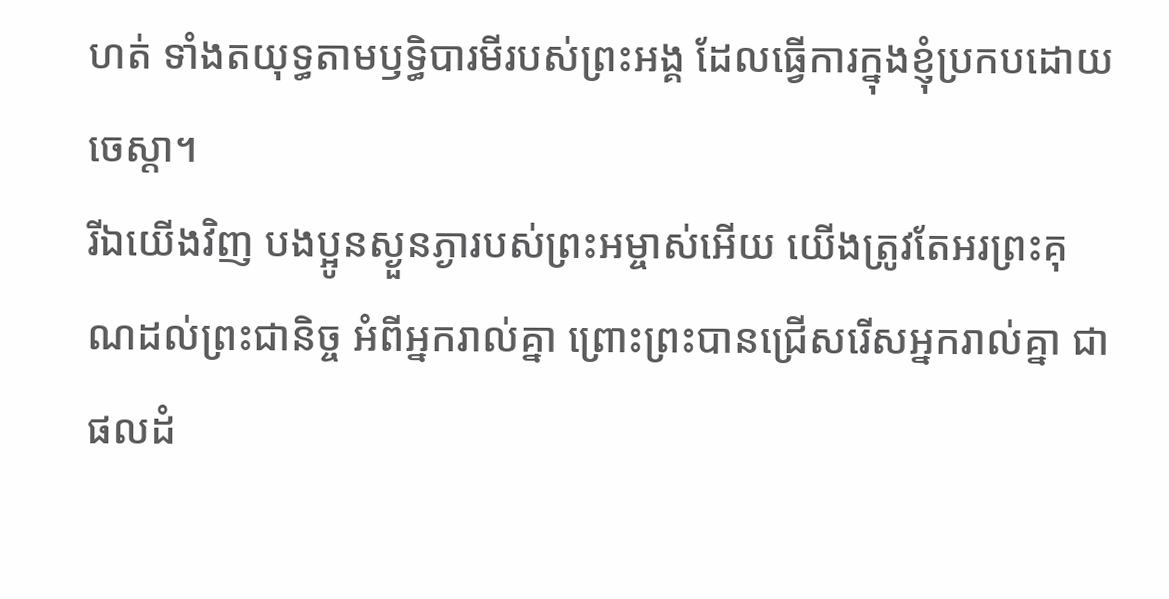ហត់ ទាំងតយុទ្ធតាមឫទ្ធិបារមីរបស់ព្រះអង្គ ដែលធ្វើការក្នុងខ្ញុំប្រកបដោយចេស្ដា។
រីឯយើងវិញ បងប្អូនស្ងួនភ្ងារបស់ព្រះអម្ចាស់អើយ យើងត្រូវតែអរព្រះគុណដល់ព្រះជានិច្ច អំពីអ្នករាល់គ្នា ព្រោះព្រះបានជ្រើសរើសអ្នករាល់គ្នា ជាផលដំ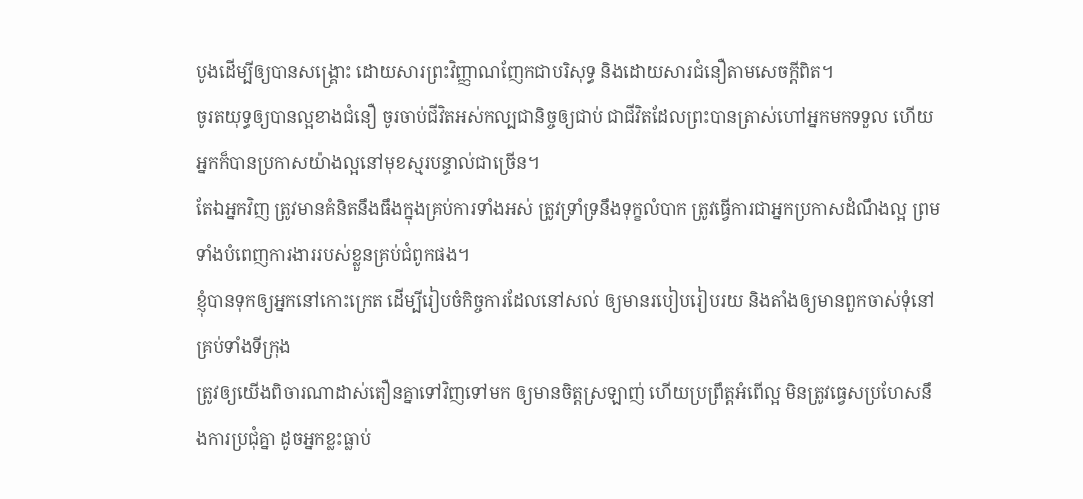បូងដើម្បីឲ្យបានសង្គ្រោះ ដោយសារព្រះវិញ្ញាណញែកជាបរិសុទ្ធ និងដោយសារជំនឿតាមសេចក្ដីពិត។
ចូរតយុទ្ធឲ្យបានល្អខាងជំនឿ ចូរចាប់ជីវិតអស់កល្បជានិច្ចឲ្យជាប់ ជាជីវិតដែលព្រះបានត្រាស់ហៅអ្នកមកទទួល ហើយអ្នកក៏បានប្រកាសយ៉ាងល្អនៅមុខស្មរបន្ទាល់ជាច្រើន។
តែឯអ្នកវិញ ត្រូវមានគំនិតនឹងធឹងក្នុងគ្រប់ការទាំងអស់ ត្រូវទ្រាំទ្រនឹងទុក្ខលំបាក ត្រូវធ្វើការជាអ្នកប្រកាសដំណឹងល្អ ព្រមទាំងបំពេញការងាររបស់ខ្លួនគ្រប់ជំពូកផង។
ខ្ញុំបានទុកឲ្យអ្នកនៅកោះក្រេត ដើម្បីរៀបចំកិច្ចការដែលនៅសល់ ឲ្យមានរបៀបរៀបរយ និងតាំងឲ្យមានពួកចាស់ទុំនៅគ្រប់ទាំងទីក្រុង
ត្រូវឲ្យយើងពិចារណាដាស់តឿនគ្នាទៅវិញទៅមក ឲ្យមានចិត្តស្រឡាញ់ ហើយប្រព្រឹត្តអំពើល្អ មិនត្រូវធ្វេសប្រហែសនឹងការប្រជុំគ្នា ដូចអ្នកខ្លះធ្លាប់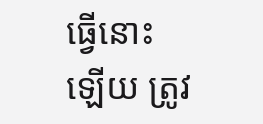ធ្វើនោះឡើយ ត្រូវ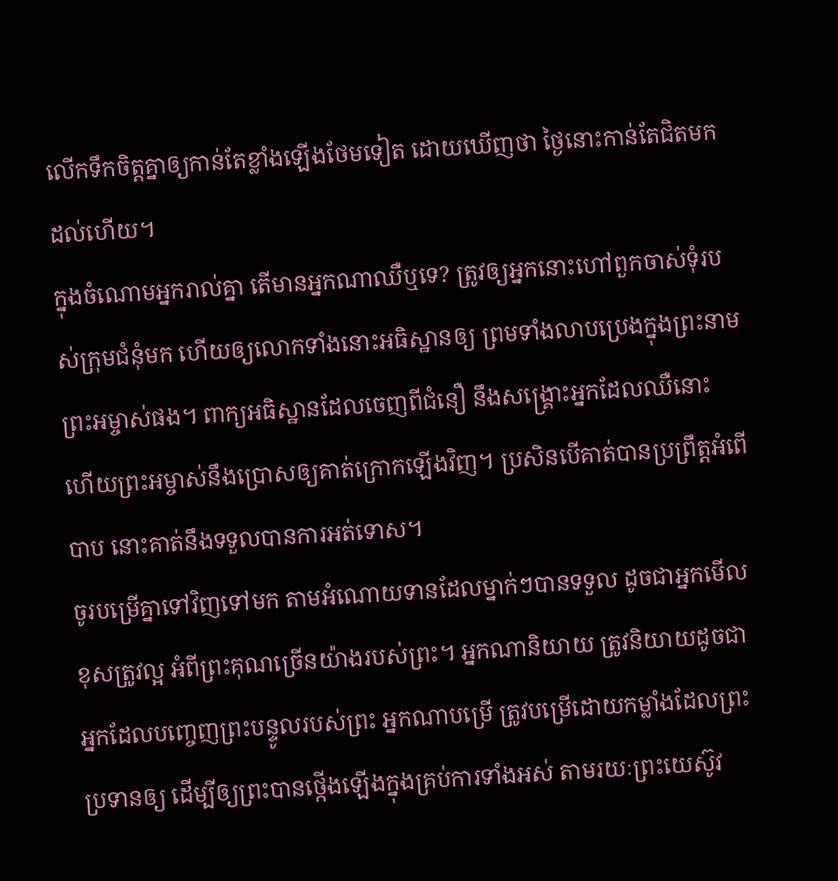លើកទឹកចិត្តគ្នាឲ្យកាន់តែខ្លាំងឡើងថែមទៀត ដោយឃើញថា ថ្ងៃនោះកាន់តែជិតមកដល់ហើយ។
ក្នុងចំណោមអ្នករាល់គ្នា តើមានអ្នកណាឈឺឬទេ? ត្រូវឲ្យអ្នកនោះហៅពួកចាស់ទុំរបស់ក្រុមជំនុំមក ហើយឲ្យលោកទាំងនោះអធិស្ឋានឲ្យ ព្រមទាំងលាបប្រេងក្នុងព្រះនាមព្រះអម្ចាស់ផង។ ពាក្យអធិស្ឋានដែលចេញពីជំនឿ នឹងសង្គ្រោះអ្នកដែលឈឺនោះ ហើយព្រះអម្ចាស់នឹងប្រោសឲ្យគាត់ក្រោកឡើងវិញ។ ប្រសិនបើគាត់បានប្រព្រឹត្តអំពើបាប នោះគាត់នឹងទទួលបានការអត់ទោស។
ចូរបម្រើគ្នាទៅវិញទៅមក តាមអំណោយទានដែលម្នាក់ៗបានទទួល ដូចជាអ្នកមើលខុសត្រូវល្អ អំពីព្រះគុណច្រើនយ៉ាងរបស់ព្រះ។ អ្នកណានិយាយ ត្រូវនិយាយដូចជាអ្នកដែលបញ្ចេញព្រះបន្ទូលរបស់ព្រះ អ្នកណាបម្រើ ត្រូវបម្រើដោយកម្លាំងដែលព្រះប្រទានឲ្យ ដើម្បីឲ្យព្រះបានថ្កើងឡើងក្នុងគ្រប់ការទាំងអស់ តាមរយៈព្រះយេស៊ូវ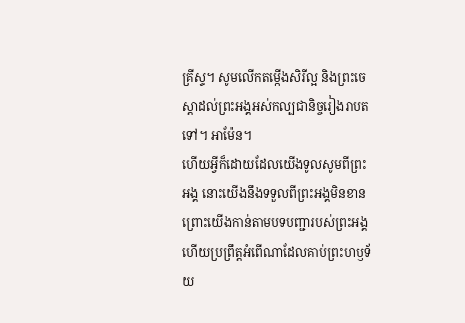គ្រីស្ទ។ សូមលើកតម្កើងសិរីល្អ និងព្រះចេស្តាដល់ព្រះអង្គអស់កល្បជានិច្ចរៀងរាបតទៅ។ អាម៉ែន។
ហើយអ្វីក៏ដោយដែលយើងទូលសូមពីព្រះអង្គ នោះយើងនឹងទទួលពីព្រះអង្គមិនខាន ព្រោះយើងកាន់តាមបទបញ្ជារបស់ព្រះអង្គ ហើយប្រព្រឹត្តអំពើណាដែលគាប់ព្រះហឫទ័យ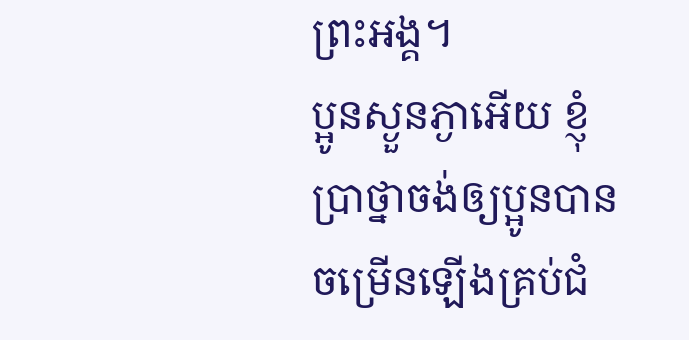ព្រះអង្គ។
ប្អូនស្ងួនភ្ងាអើយ ខ្ញុំប្រាថ្នាចង់ឲ្យប្អូនបានចម្រើនឡើងគ្រប់ជំ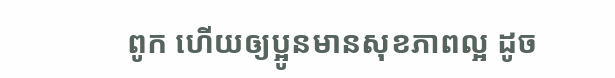ពូក ហើយឲ្យប្អូនមានសុខភាពល្អ ដូច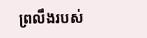ព្រលឹងរបស់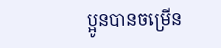ប្អូនបានចម្រើន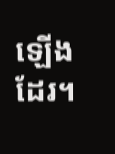ឡើងដែរ។